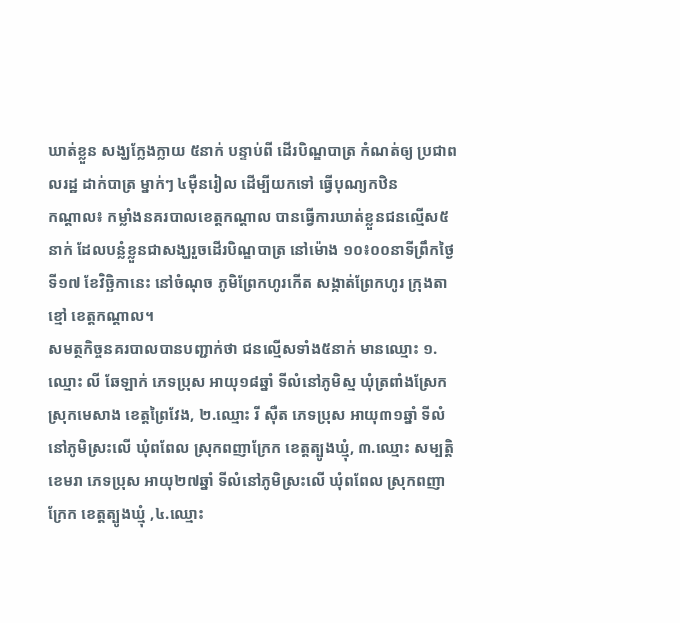ឃាត់ខ្លួន សង្ឃក្លែងក្លាយ ៥នាក់ បន្ទាប់ពី ដើរបិណ្ឌបាត្រ កំណត់ឲ្យ ប្រជាពលរដ្ឋ ដាក់បាត្រ ម្នាក់ៗ ៤ម៉ឺនរៀល ដើម្បីយកទៅ ធ្វើបុណ្យកឋិន
កណ្តាល៖ កម្លាំងនគរបាលខេត្តកណ្តាល បានធ្វើការឃាត់ខ្លួនជនល្មើស៥នាក់ ដែលបន្លំខ្លួនជាសង្ឃរួចដើរបិណ្ឌបាត្រ នៅម៉ោង ១០៖០០នាទីព្រឹកថ្ងៃទី១៧ ខែវិច្ឆិកានេះ នៅចំណុច ភូមិព្រែកហូរកើត សង្កាត់ព្រែកហូរ ក្រុងតាខ្មៅ ខេត្តកណ្តាល។
សមត្ថកិច្ចនគរបាលបានបញ្ជាក់ថា ជនល្មើសទាំង៥នាក់ មានឈ្មោះ ១.ឈ្មោះ លី ឆែឡាក់ ភេទប្រុស អាយុ១៨ឆ្នាំ ទីលំនៅភូមិស្ម ឃុំត្រពាំងស្រែក ស្រុកមេសាង ខេត្តព្រៃវែង, ២.ឈ្មោះ រី ស៊ឺត ភេទប្រុស អាយុ៣១ឆ្នាំ ទីលំនៅភូមិស្រះលើ ឃុំពពែល ស្រុកពញាក្រែក ខេត្តត្បូងឃ្មុំ, ៣.ឈ្មោះ សម្បត្តិ ខេមរា ភេទប្រុស អាយុ២៧ឆ្នាំ ទីលំនៅភូមិស្រះលើ ឃុំពពែល ស្រុកពញាក្រែក ខេត្តត្បូងឃ្មុំ ,៤.ឈ្មោះ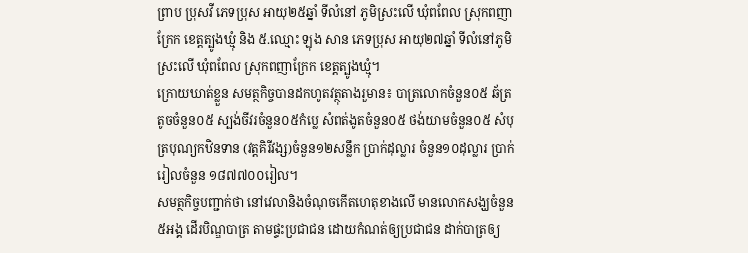ព្រាប ប្រុសវី ភេទប្រុស អាយុ២៥ឆ្នាំ ទីលំនៅ ភូមិស្រះលើ ឃុំពពែល ស្រុកពញាក្រែក ខេត្តត្បូងឃ្មុំ និង ៥.ឈ្មោះ ឡុង សាន ភេទប្រុស អាយុ២៧ឆ្នាំ ទីលំនៅភូមិស្រះលើ ឃុំពពែល ស្រុកពញាក្រែក ខេត្តត្បូងឃ្មុំ។
ក្រោយឃាត់ខ្លួន សមត្ថកិច្ចបានដកហូតវត្ថុតាងរួមាន៖ បាត្រលោកចំនួន០៥ ឆ័ត្រតូចចំនួន០៥ ស្បង់ចីវរចំនួន០៥កំប្លេ សំពត់ងូតចំនួន០៥ ថង់យាមចំនួន០៥ សំបុត្របុណ្យកឋិនទាន (វត្តគិរីវង្ស)ចំនួន១២សន្លឹក ប្រាក់ដុល្លារ ចំនួន១០ដុល្លារ ប្រាក់រៀលចំនួន ១៨៧៧០០រៀល។
សមត្ថកិច្ចបញ្ជាក់ថា នៅវេលានិងចំណុចកើតហេតុខាងលើ មានលោកសង្ឃចំនួន៥អង្គ ដើរបិណ្ឌបាត្រ តាមផ្ទះប្រជាជន ដោយកំណត់ឲ្យប្រជាជន ដាក់បាត្រឲ្យ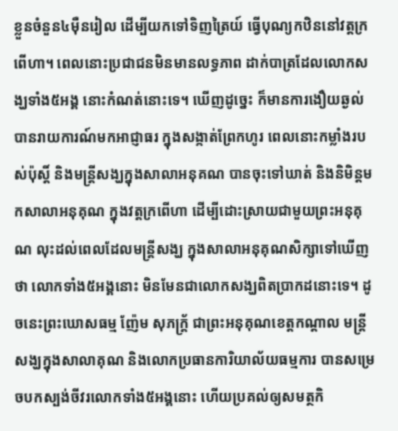ខ្លួនចំនួន៤ម៉ឺនរៀល ដើម្បីយកទៅទិញត្រៃយ៍ ធ្វើបុណ្យកឋិននៅវត្តក្រពើហា។ ពេលនោះប្រជាជនមិនមានលទ្ធភាព ដាក់បាត្រដែលលោកសង្ឃទាំង៥អង្គ នោះកំណត់នោះទេ។ ឃើញដូច្នេះ ក៏មានការងឿយឆ្ងល់ បានរាយការណ៍មកអាជ្ញាធរ ក្នុងសង្កាត់ព្រែកហូរ ពេលនោះកម្លាំងរបស់ប៉ុស្តិ៍ និងមន្រ្តីសង្ឃក្នុងសាលាអនុគណ បានចុះទៅឃាត់ និងនិមិន្តមកសាលាអនុគុណ ក្នុងវត្តក្រពើហា ដើម្បីដោះស្រាយជាមួយព្រះអនុគុណ លុះដល់ពេលដែលមន្រ្តីសង្ឃ ក្នុងសាលាអនុគុណសិក្សាទៅឃើញថា លោកទាំង៥អង្គនោះ មិនមែនជាលោកសង្ឃពិតប្រាកដនោះទេ។ ដូចនេះព្រះឃោសធម្ម ញ៉ែម សុភក្រ្ត័ ជាព្រះអនុគុណខេត្តកណ្តាល មន្រ្តីសង្ឃក្នុងសាលាគុណ និងលោកប្រធានការិយាល័យធម្មការ បានសម្រេចបកស្បង់ចីវរលោកទាំង៥អង្គនោះ ហើយប្រគល់ឲ្យសមត្ថកិ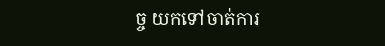ច្ច យកទៅចាត់ការ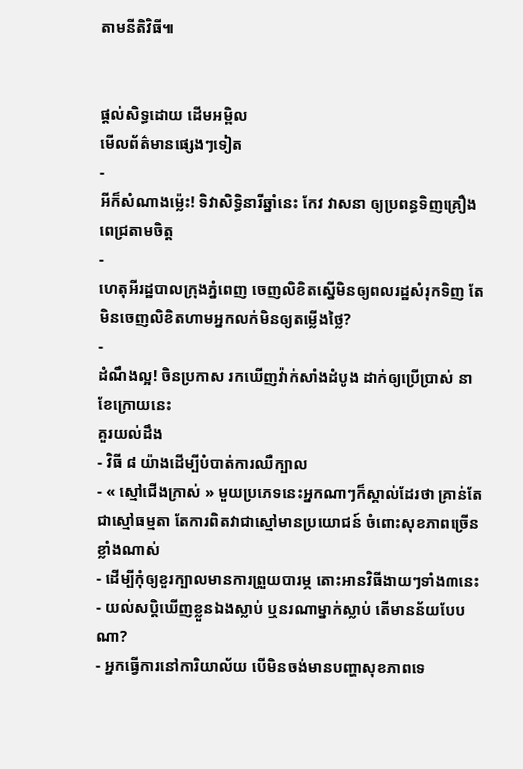តាមនីតិវិធី៕


ផ្តល់សិទ្ធដោយ ដើមអម្ពិល
មើលព័ត៌មានផ្សេងៗទៀត
-
អីក៏សំណាងម្ល៉េះ! ទិវាសិទ្ធិនារីឆ្នាំនេះ កែវ វាសនា ឲ្យប្រពន្ធទិញគ្រឿងពេជ្រតាមចិត្ត
-
ហេតុអីរដ្ឋបាលក្រុងភ្នំពេញ ចេញលិខិតស្នើមិនឲ្យពលរដ្ឋសំរុកទិញ តែមិនចេញលិខិតហាមអ្នកលក់មិនឲ្យតម្លើងថ្លៃ?
-
ដំណឹងល្អ! ចិនប្រកាស រកឃើញវ៉ាក់សាំងដំបូង ដាក់ឲ្យប្រើប្រាស់ នាខែក្រោយនេះ
គួរយល់ដឹង
- វិធី ៨ យ៉ាងដើម្បីបំបាត់ការឈឺក្បាល
- « ស្មៅជើងក្រាស់ » មួយប្រភេទនេះអ្នកណាៗក៏ស្គាល់ដែរថា គ្រាន់តែជាស្មៅធម្មតា តែការពិតវាជាស្មៅមានប្រយោជន៍ ចំពោះសុខភាពច្រើនខ្លាំងណាស់
- ដើម្បីកុំឲ្យខួរក្បាលមានការព្រួយបារម្ភ តោះអានវិធីងាយៗទាំង៣នេះ
- យល់សប្តិឃើញខ្លួនឯងស្លាប់ ឬនរណាម្នាក់ស្លាប់ តើមានន័យបែបណា?
- អ្នកធ្វើការនៅការិយាល័យ បើមិនចង់មានបញ្ហាសុខភាពទេ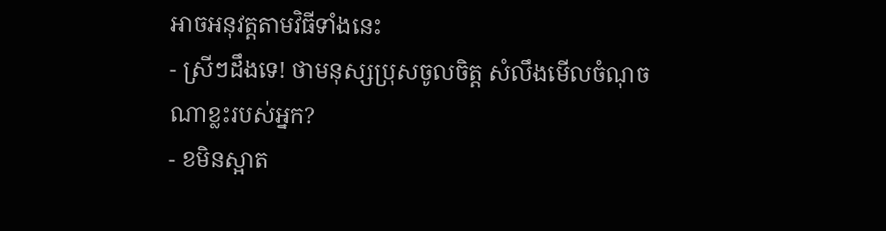អាចអនុវត្តតាមវិធីទាំងនេះ
- ស្រីៗដឹងទេ! ថាមនុស្សប្រុសចូលចិត្ត សំលឹងមើលចំណុចណាខ្លះរបស់អ្នក?
- ខមិនស្អាត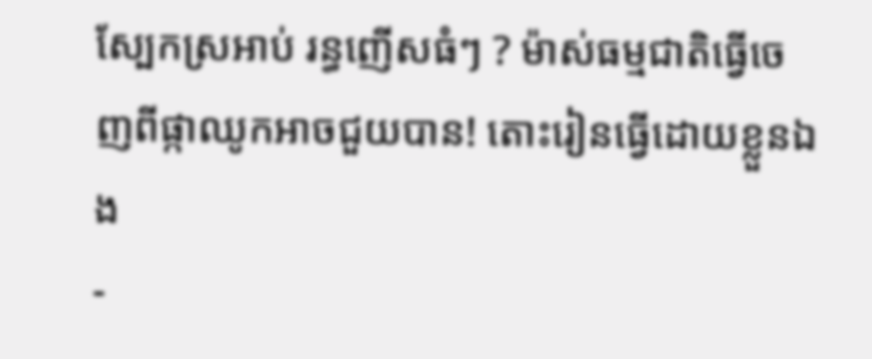ស្បែកស្រអាប់ រន្ធញើសធំៗ ? ម៉ាស់ធម្មជាតិធ្វើចេញពីផ្កាឈូកអាចជួយបាន! តោះរៀនធ្វើដោយខ្លួនឯង
-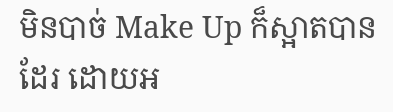មិនបាច់ Make Up ក៏ស្អាតបានដែរ ដោយអ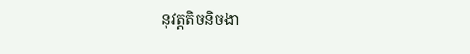នុវត្តតិចនិចងា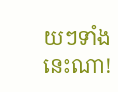យៗទាំងនេះណា!